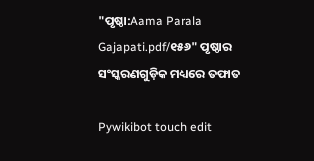"ପୃଷ୍ଠା:Aama Parala Gajapati.pdf/୧୫୬" ପୃଷ୍ଠାର ସଂସ୍କରଣ‌ଗୁଡ଼ିକ ମଧ୍ୟରେ ତଫାତ

Pywikibot touch edit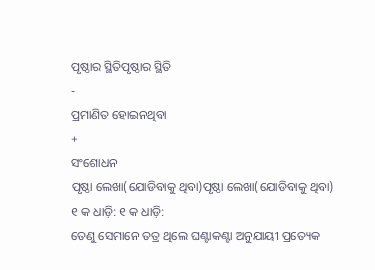ପୃଷ୍ଠାର ସ୍ଥିତିପୃଷ୍ଠାର ସ୍ଥିତି
-
ପ୍ରମାଣିତ ହୋଇନଥିବା
+
ସଂଶୋଧନ
ପୃଷ୍ଠା ଲେଖା(ଯୋଡିବାକୁ ଥିବା)ପୃଷ୍ଠା ଲେଖା(ଯୋଡିବାକୁ ଥିବା)
୧ କ ଧାଡ଼ି: ୧ କ ଧାଡ଼ି:
ତେଣୁ ସେମାନେ ତତ୍ର ଥିଲେ ଘଣ୍ଟାକଣ୍ଟା ଅନୁଯାୟୀ ପ୍ରତ୍ୟେକ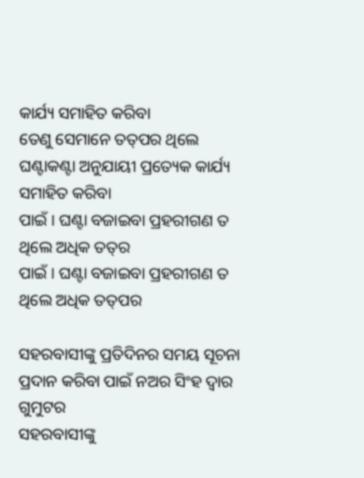କାର୍ଯ୍ୟ ସମାହିତ କରିବା
ତେଣୁ ସେମାନେ ତତ୍‌ପର ଥିଲେ ଘଣ୍ଟାକଣ୍ଟା ଅନୁଯାୟୀ ପ୍ରତ୍ୟେକ କାର୍ଯ୍ୟ ସମାହିତ କରିବା
ପାଇଁ । ଘଣ୍ଟା ବଜାଇବା ପ୍ରହରୀଗଣ ତ ଥିଲେ ଅଧିକ ତତ୍‍ର
ପାଇଁ । ଘଣ୍ଟା ବଜାଇବା ପ୍ରହରୀଗଣ ତ ଥିଲେ ଅଧିକ ତତ୍‍‌ପର

ସହରବାସୀଙ୍କୁ ପ୍ରତିଦିନର ସମୟ ସୂଚନା ପ୍ରଦାନ କରିବା ପାଇଁ ନଅର ସିଂହ ଦ୍ୱାର ଗୁମୁଟର
ସହରବାସୀଙ୍କୁ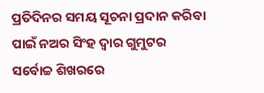ପ୍ରତିଦିନର ସମୟ ସୂଚନା ପ୍ରଦାନ କରିବା ପାଇଁ ନଅର ସିଂହ ଦ୍ୱାର ଗୁମୁଟର
ସର୍ବୋଚ୍ଚ ଶିଖରରେ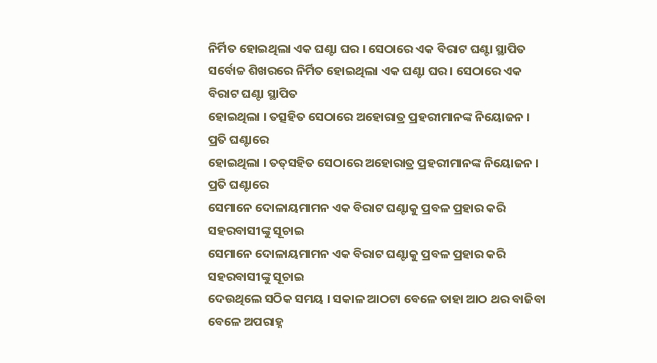ନିର୍ମିତ ହୋଇଥିଲା ଏକ ଘଣ୍ଟା ଘର । ସେଠାରେ ଏକ ବିରାଟ ଘଣ୍ଟା ସ୍ଥାପିତ
ସର୍ବୋଚ୍ଚ ଶିଖରରେ ନିର୍ମିତ ହୋଇଥିଲା ଏକ ଘଣ୍ଟା ଘର । ସେଠାରେ ଏକ ବିରାଟ ଘଣ୍ଟା ସ୍ଥାପିତ
ହୋଇଥିଲା । ତତ୍ସହିତ ସେଠାରେ ଅହୋରାତ୍ର ପ୍ରହରୀମାନଙ୍କ ନିୟୋଜନ । ପ୍ରତି ଘଣ୍ଟାରେ
ହୋଇଥିଲା । ତତ୍‌ସହିତ ସେଠାରେ ଅହୋରାତ୍ର ପ୍ରହରୀମାନଙ୍କ ନିୟୋଜନ । ପ୍ରତି ଘଣ୍ଟାରେ
ସେମାନେ ଦୋଳାୟମାମନ ଏକ ବିରାଟ ଘଣ୍ଟାକୁ ପ୍ରବଳ ପ୍ରହାର କରି ସହରବାସୀଙ୍କୁ ସୂଚାଇ
ସେମାନେ ଦୋଳାୟମାମନ ଏକ ବିରାଟ ଘଣ୍ଟାକୁ ପ୍ରବଳ ପ୍ରହାର କରି ସହରବାସୀଙ୍କୁ ସୂଚାଇ
ଦେଉଥିଲେ ସଠିକ ସମୟ । ସକାଳ ଆଠଟା ବେଳେ ତାହା ଆଠ ଥର ବାଜିବା ବେଳେ ଅପରାହ୍ନ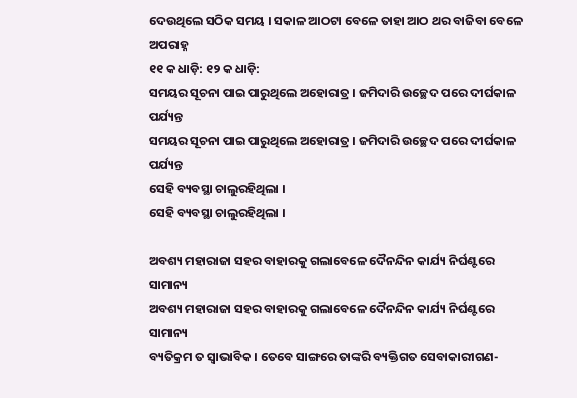ଦେଉଥିଲେ ସଠିକ ସମୟ । ସକାଳ ଆଠଟା ବେଳେ ତାହା ଆଠ ଥର ବାଜିବା ବେଳେ ଅପରାହ୍ନ
୧୧ କ ଧାଡ଼ି: ୧୨ କ ଧାଡ଼ି:
ସମୟର ସୂଚନା ପାଇ ପାରୁଥିଲେ ଅହୋରାତ୍ର । ଜମିଦାରି ଉଚ୍ଛେଦ ପରେ ଦୀର୍ଘକାଳ ପର୍ଯ୍ୟନ୍ତ
ସମୟର ସୂଚନା ପାଇ ପାରୁଥିଲେ ଅହୋରାତ୍ର । ଜମିଦାରି ଉଚ୍ଛେଦ ପରେ ଦୀର୍ଘକାଳ ପର୍ଯ୍ୟନ୍ତ
ସେହି ବ୍ୟବସ୍ଥା ଚାଲୁରହିଥିଲା ।
ସେହି ବ୍ୟବସ୍ଥା ଚାଲୁରହିଥିଲା ।

ଅବଶ୍ୟ ମହାରାଜା ସହର ବାହାରକୁ ଗଲାବେଳେ ଦୈନନ୍ଦିନ କାର୍ଯ୍ୟ ନିର୍ଘଣ୍ଟରେ ସାମାନ୍ୟ
ଅବଶ୍ୟ ମହାରାଜା ସହର ବାହାରକୁ ଗଲାବେଳେ ଦୈନନ୍ଦିନ କାର୍ଯ୍ୟ ନିର୍ଘଣ୍ଟରେ ସାମାନ୍ୟ
ବ୍ୟତିକ୍ରମ ତ ସ୍ୱାଭାବିକ । ତେବେ ସାଙ୍ଗରେ ତାଙ୍କରି ବ୍ୟକ୍ତିଗତ ସେବାକାରୀଗଣ-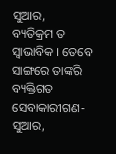ସୁଆର,
ବ୍ୟତିକ୍ରମ ତ ସ୍ୱାଭାବିକ । ତେବେ ସାଙ୍ଗରେ ତାଙ୍କରି ବ୍ୟକ୍ତିଗତ ସେବାକାରୀଗଣ- ସୁଆର,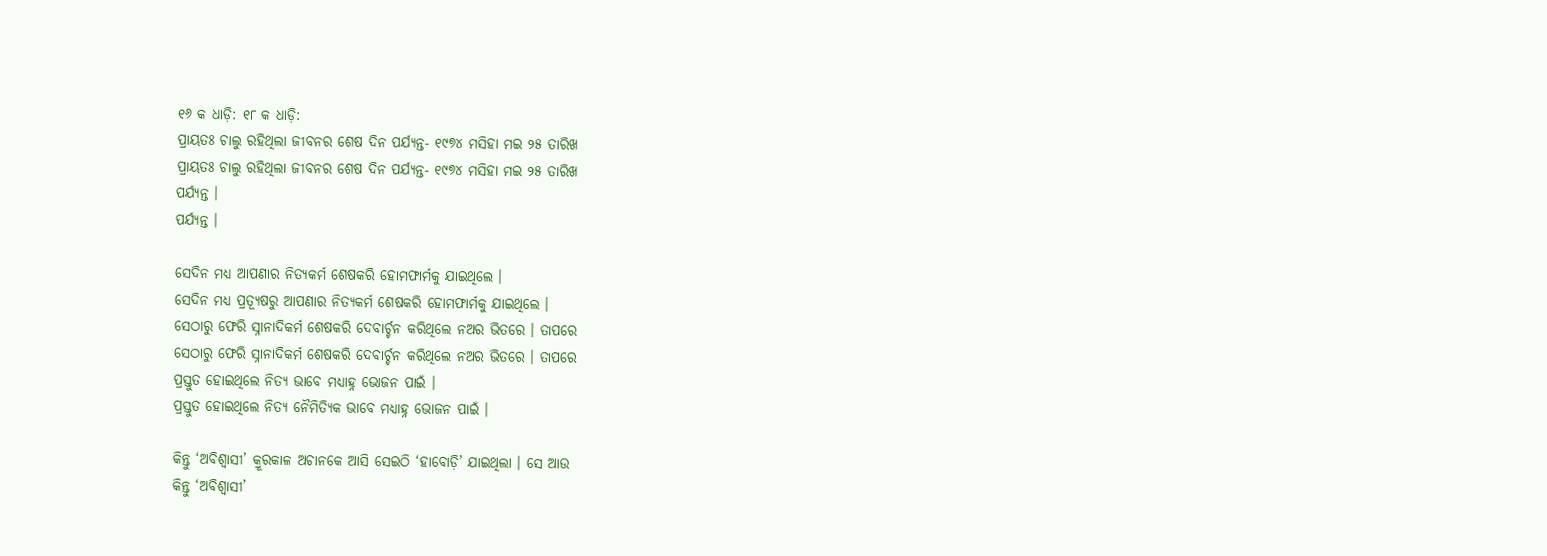୧୬ କ ଧାଡ଼ି: ୧୮ କ ଧାଡ଼ି:
ପ୍ରାୟତଃ ଚାଲୁ ରହିଥିଲା ଜୀବନର ଶେଷ ଦିନ ପର୍ଯ୍ୟନ୍ତ- ୧୯୭୪ ମସିହା ମଇ ୨୫ ତାରିଖ
ପ୍ରାୟତଃ ଚାଲୁ ରହିଥିଲା ଜୀବନର ଶେଷ ଦିନ ପର୍ଯ୍ୟନ୍ତ- ୧୯୭୪ ମସିହା ମଇ ୨୫ ତାରିଖ
ପର୍ଯ୍ୟନ୍ତ ।
ପର୍ଯ୍ୟନ୍ତ ।

ସେଦିନ ମଧ୍ୟ ଆପଣାର ନିତ୍ୟକର୍ମ ଶେଷକରି ହୋମଫାର୍ମକୁ ଯାଇଥିଲେ ।
ସେଦିନ ମଧ୍ୟ ପ୍ରତ୍ୟୂଷରୁ ଆପଣାର ନିତ୍ୟକର୍ମ ଶେଷକରି ହୋମଫାର୍ମକୁ ଯାଇଥିଲେ ।
ସେଠାରୁ ଫେରି ସ୍ନାନାଦିକର୍ମ ଶେଷକରି ଦେବାର୍ଚ୍ଚନ କରିଥିଲେ ନଅର ଭିତରେ । ତାପରେ
ସେଠାରୁ ଫେରି ସ୍ନାନାଦିକର୍ମ ଶେଷକରି ଦେବାର୍ଚ୍ଚନ କରିଥିଲେ ନଅର ଭିତରେ । ତାପରେ
ପ୍ରସ୍ତୁତ ହୋଇଥିଲେ ନିତ୍ୟ ଭାବେ ମଧ୍ୟାହ୍ନ ଭୋଜନ ପାଇଁ ।
ପ୍ରସ୍ତୁତ ହୋଇଥିଲେ ନିତ୍ୟ ନୈମିତ୍ୟିକ ଭାବେ ମଧ୍ୟାହ୍ନ ଭୋଜନ ପାଇଁ ।

କିନ୍ତୁ ‘ଅବିଶ୍ୱାସୀ’ କ୍ରୂରକାଳ ଅଚାନକେ ଆସି ସେଇଠି ‘ହାବୋଡ଼ି’ ଯାଇଥିଲା । ସେ ଆଉ
କିନ୍ତୁ ‘ଅବିଶ୍ୱାସୀ’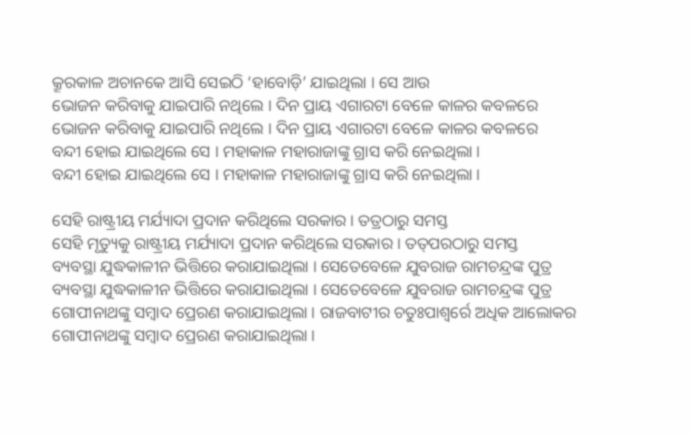କ୍ରୂରକାଳ ଅଚାନକେ ଆସି ସେଇଠି ‘ହାବୋଡ଼ି’ ଯାଇଥିଲା । ସେ ଆଉ
ଭୋଜନ କରିବାକୁ ଯାଇପାରି ନଥିଲେ । ଦିନ ପ୍ରାୟ ଏଗାରଟା ବେଳେ କାଳର କବଳରେ
ଭୋଜନ କରିବାକୁ ଯାଇପାରି ନଥିଲେ । ଦିନ ପ୍ରାୟ ଏଗାରଟା ବେଳେ କାଳର କବଳରେ
ବନ୍ଦୀ ହୋଇ ଯାଇଥିଲେ ସେ । ମହାକାଳ ମହାରାଜାଙ୍କୁ ଗ୍ରାସ କରି ନେଇଥିଲା ।
ବନ୍ଦୀ ହୋଇ ଯାଇଥିଲେ ସେ । ମହାକାଳ ମହାରାଜାଙ୍କୁ ଗ୍ରାସ କରି ନେଇଥିଲା ।

ସେହି ରାଷ୍ଟ୍ରୀୟ ମର୍ଯ୍ୟାଦା ପ୍ରଦାନ କରିଥିଲେ ସରକାର । ତତ୍ରଠାରୁ ସମସ୍ତ
ସେହି ମୃତ୍ୟୁକୁ ରାଷ୍ଟ୍ରୀୟ ମର୍ଯ୍ୟାଦା ପ୍ରଦାନ କରିଥିଲେ ସରକାର । ତତ୍‌ପରଠାରୁ ସମସ୍ତ
ବ୍ୟବସ୍ଥା ଯୁଦ୍ଧକାଳୀନ ଭିତ୍ତିରେ କରାଯାଇଥିଲା । ସେତେବେଳେ ଯୁବରାଜ ରାମଚନ୍ଦ୍ରଙ୍କ ପୁତ୍ର
ବ୍ୟବସ୍ଥା ଯୁଦ୍ଧକାଳୀନ ଭିତ୍ତିରେ କରାଯାଇଥିଲା । ସେତେବେଳେ ଯୁବରାଜ ରାମଚନ୍ଦ୍ରଙ୍କ ପୁତ୍ର
ଗୋପୀନାଥଙ୍କୁ ସମ୍ବାଦ ପ୍ରେରଣ କରାଯାଇଥିଲା । ରାଜବାଟୀର ଚତୁଃପାଶ୍ୱର୍ରେ ଅଧିକ ଆଲୋକର
ଗୋପୀନାଥଙ୍କୁ ସମ୍ବାଦ ପ୍ରେରଣ କରାଯାଇଥିଲା ।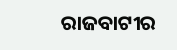ରାଜବାଟୀର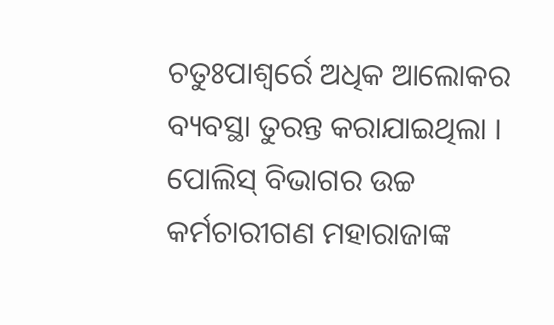ଚତୁଃପାଶ୍ୱର୍ରେ ଅଧିକ ଆଲୋକର
ବ୍ୟବସ୍ଥା ତୁରନ୍ତ କରାଯାଇଥିଲା । ପୋଲିସ୍ ବିଭାଗର ଉଚ୍ଚ କର୍ମଚାରୀଗଣ ମହାରାଜାଙ୍କ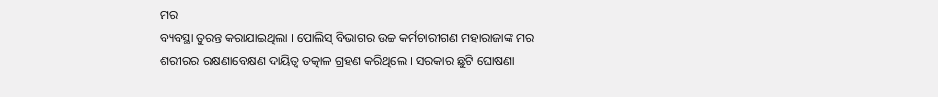ମର
ବ୍ୟବସ୍ଥା ତୁରନ୍ତ କରାଯାଇଥିଲା । ପୋଲିସ୍ ବିଭାଗର ଉଚ୍ଚ କର୍ମଚାରୀଗଣ ମହାରାଜାଙ୍କ ମର
ଶରୀରର ରକ୍ଷଣାବେକ୍ଷଣ ଦାୟିତ୍ୱ ତତ୍କାଳ ଗ୍ରହଣ କରିଥିଲେ । ସରକାର ଛୁଟି ଘୋଷଣା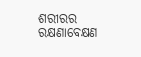ଶରୀରର ରକ୍ଷଣାବେକ୍ଷଣ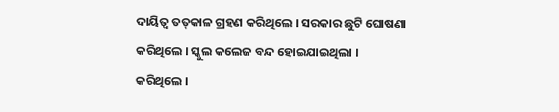ଦାୟିତ୍ୱ ତତ୍‌କାଳ ଗ୍ରହଣ କରିଥିଲେ । ସରକାର ଛୁଟି ଘୋଷଣା
କରିଥିଲେ । ସ୍କୁଲ କଲେଜ ବନ୍ଦ ହୋଇଯାଇଥିଲା ।
କରିଥିଲେ ।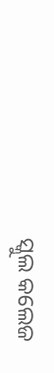ସ୍କୁଲ କଲେଜ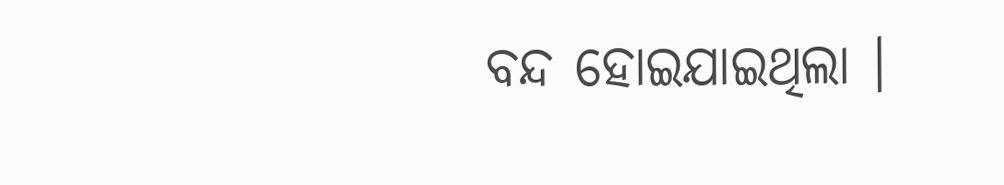ବନ୍ଦ ହୋଇଯାଇଥିଲା ।